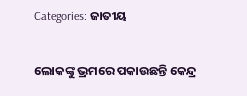Categories: ଜାତୀୟ

ଲୋକଙ୍କୁ ଭ୍ରମରେ ପକାଉଛନ୍ତି କେନ୍ଦ୍ର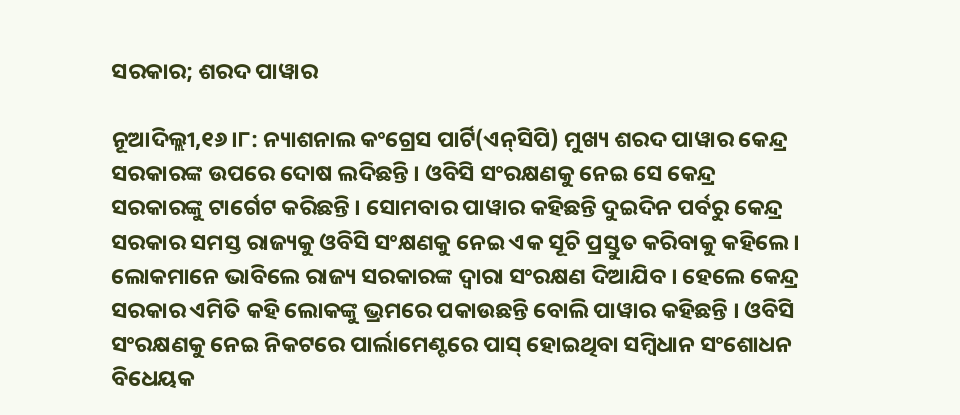ସରକାର; ଶରଦ ପାୱାର

ନୂଆଦିଲ୍ଲୀ,୧୬ ।୮: ନ୍ୟାଶନାଲ କଂଗ୍ରେସ ପାର୍ଟି(ଏନ୍‌ସିପି) ମୁଖ୍ୟ ଶରଦ ପାୱାର କେନ୍ଦ୍ର ସରକାରଙ୍କ ଉପରେ ଦୋଷ ଲଦିଛନ୍ତି । ଓବିସି ସଂରକ୍ଷଣକୁ ନେଇ ସେ କେନ୍ଦ୍ର ସରକାରଙ୍କୁ ଟାର୍ଗେଟ କରିଛନ୍ତି । ସୋମବାର ପାୱାର କହିଛନ୍ତି ଦୁଇଦିନ ପର୍ବରୁ କେନ୍ଦ୍ର ସରକାର ସମସ୍ତ ରାଜ୍ୟକୁ ଓବିସି ସଂକ୍ଷଣକୁ ନେଇ ଏକ ସୂଚି ପ୍ରସ୍ତୁତ କରିବାକୁ କହିଲେ । ଲୋକମାନେ ଭାବିଲେ ରାଜ୍ୟ ସରକାରଙ୍କ ଦ୍ୱାରା ସଂରକ୍ଷଣ ଦିଆଯିବ । ହେଲେ କେନ୍ଦ୍ର ସରକାର ଏମିତି କହି ଲୋକଙ୍କୁ ଭ୍ରମରେ ପକାଉଛନ୍ତି ବୋଲି ପାୱାର କହିଛନ୍ତି । ଓବିସି ସଂରକ୍ଷଣକୁ ନେଇ ନିକଟରେ ପାର୍ଲାମେଣ୍ଟରେ ପାସ୍ ହୋଇଥିବା ସମ୍ବିଧାନ ସଂଶୋଧନ ବିଧେୟକ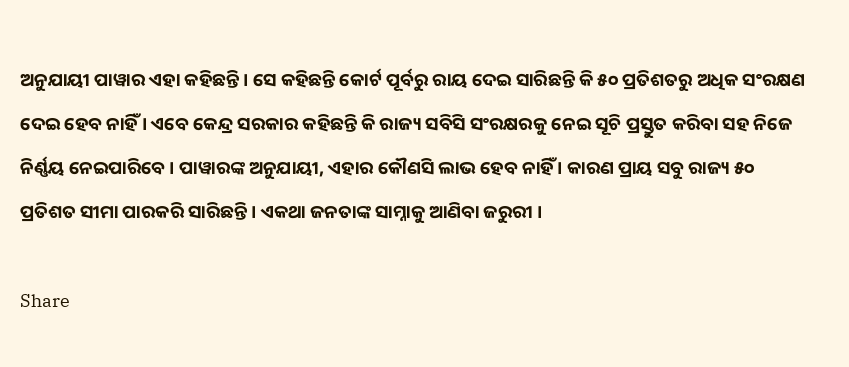ଅନୁଯାୟୀ ପାୱାର ଏହା କହିଛନ୍ତି । ସେ କହିଛନ୍ତି କୋର୍ଟ ପୂର୍ବରୁ ରାୟ ଦେଇ ସାରିଛନ୍ତି କି ୫୦ ପ୍ରତିଶତରୁ ଅଧିକ ସଂରକ୍ଷଣ ଦେଇ ହେବ ନାହିଁ । ଏବେ କେନ୍ଦ୍ର ସରକାର କହିଛନ୍ତି କି ରାଜ୍ୟ ସବିସି ସଂରକ୍ଷରକୁ ନେଇ ସୂଚି ପ୍ରସ୍ତୁତ କରିବା ସହ ନିଜେ ନିର୍ଣ୍ଣୟ ନେଇପାରିବେ । ପାୱାରଙ୍କ ଅନୁଯାୟୀ, ଏହାର କୌଣସି ଲାଭ ହେବ ନାହିଁ । କାରଣ ପ୍ରାୟ ସବୁ ରାଜ୍ୟ ୫୦ ପ୍ରତିଶତ ସୀମା ପାରକରି ସାରିଛନ୍ତି । ଏକଥା ଜନତାଙ୍କ ସାମ୍ନାକୁ ଆଣିବା ଜରୁରୀ ।

Share